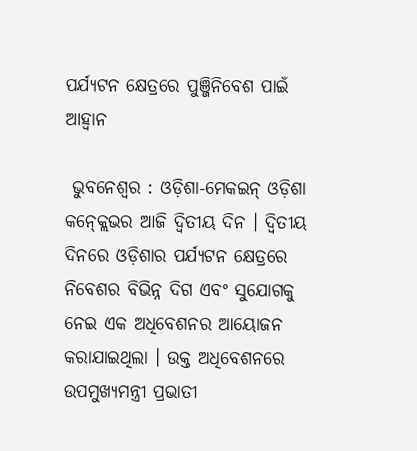ପର୍ଯ୍ୟଟନ କ୍ଷେତ୍ରରେ ପୁଞ୍ଜିନିବେଶ ପାଇଁ ଆହ୍ୱାନ

 ଭୁବନେଶ୍ୱର : ଓଡ଼ିଶା-ମେକଇନ୍ ଓଡ଼ିଶା କନ୍କ୍ଲେଭର ଆଜି ଦ୍ୱିତୀୟ ଦିନ । ଦ୍ୱିତୀୟ ଦିନରେ ଓଡ଼ିଶାର ପର୍ଯ୍ୟଟନ କ୍ଷେତ୍ରରେ ନିବେଶର ବିଭିନ୍ନ ଦିଗ ଏବଂ ସୁଯୋଗକୁ ନେଇ ଏକ ଅଧିବେଶନର ଆୟୋଜନ କରାଯାଇଥିଲା । ଉକ୍ତ ଅଧିବେଶନରେ ଉପମୁଖ୍ୟମନ୍ତ୍ରୀ ପ୍ରଭାତୀ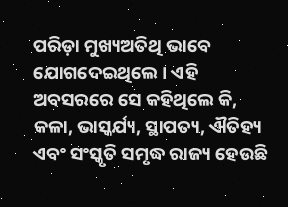ପରିଡ଼ା ମୁଖ୍ୟଅତିଥି ଭାବେ ଯୋଗଦେଇଥିଲେ । ଏହି ଅବସରରେ ସେ କହିଥିଲେ କି, କଳା, ଭାସ୍କର୍ଯ୍ୟ, ସ୍ଥାପତ୍ୟ, ଐତିହ୍ୟ ଏବଂ ସଂସ୍କୃତି ସମୃଦ୍ଧ ରାଜ୍ୟ ହେଉଛି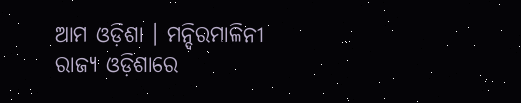ଆମ ଓଡ଼ିଶା । ମନ୍ଦିରମାଳିନୀ ରାଜ୍ୟ ଓଡ଼ିଶାରେ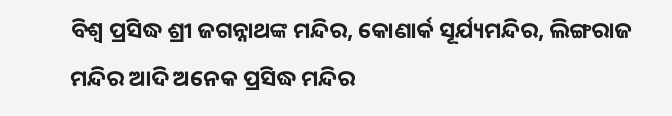ବିଶ୍ୱ ପ୍ରସିଦ୍ଧ ଶ୍ରୀ ଜଗନ୍ନାଥଙ୍କ ମନ୍ଦିର, କୋଣାର୍କ ସୂର୍ଯ୍ୟମନ୍ଦିର, ଲିଙ୍ଗରାଜ ମନ୍ଦିର ଆଦି ଅନେକ ପ୍ରସିଦ୍ଧ ମନ୍ଦିର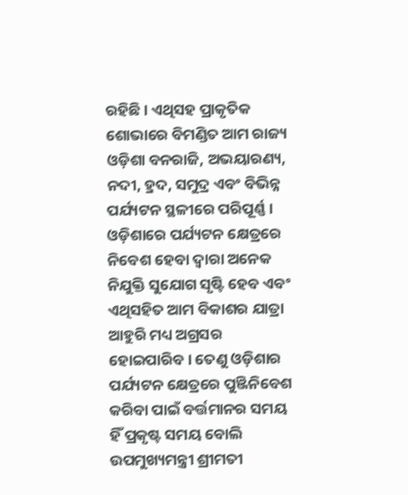ରହିଛି । ଏଥିସହ ପ୍ରାକୃତିକ ଶୋଭାରେ ବିମଣ୍ଡିତ ଆମ ରାଜ୍ୟ ଓଡ଼ିଶା ବନରାଜି, ଅଭୟାରଣ୍ୟ, ନଦୀ, ହ୍ରଦ, ସମୁଦ୍ର ଏବଂ ବିଭିନ୍ନ ପର୍ଯ୍ୟଟନ ସ୍ଥଳୀରେ ପରିପୂର୍ଣ୍ଣ । ଓଡ଼ିଶାରେ ପର୍ଯ୍ୟଟନ କ୍ଷେତ୍ରରେ ନିବେଶ ହେବା ଦ୍ୱାରା ଅନେକ ନିଯୁକ୍ତି ସୁଯୋଗ ସୃଷ୍ଟି ହେବ ଏବଂ ଏଥିସହିତ ଆମ ବିକାଶର ଯାତ୍ରା ଆହୁରି ମଧ୍ୟ ଅଗ୍ରସର ହୋଇପାରିବ । ତେଣୁ ଓଡ଼ିଶାର ପର୍ଯ୍ୟଟନ କ୍ଷେତ୍ରରେ ପୁଞ୍ଜିନିବେଶ କରିବା ପାଇଁ ବର୍ତ୍ତମାନର ସମୟ ହିଁ ପ୍ରକୃଷ୍ଟ ସମୟ ବୋଲି ଉପମୁଖ୍ୟମନ୍ତ୍ରୀ ଶ୍ରୀମତୀ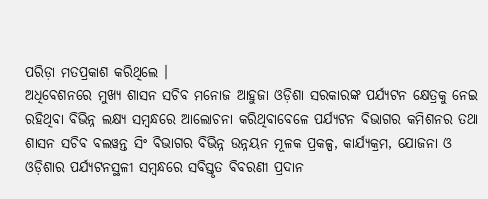ପରିଡ଼ା ମତପ୍ରକାଶ କରିଥିଲେ ।
ଅଧିବେଶନରେ ମୁଖ୍ୟ ଶାସନ ସଚିବ ମନୋଜ ଆହୁଜା ଓଡ଼ିଶା ସରକାରଙ୍କ ପର୍ଯ୍ୟଟନ କ୍ଷେତ୍ରକୁ ନେଇ ରହିଥିବା ବିଭିନ୍ନ ଲକ୍ଷ୍ୟ ସମ୍ବନ୍ଧରେ ଆଲୋଚନା କରିଥିବାବେଳେ ପର୍ଯ୍ୟଟନ ବିଭାଗର କମିଶନର ତଥା ଶାସନ ସଚିବ ବଲୱନ୍ତ ସିଂ ବିଭାଗର ବିଭିନ୍ନ ଉନ୍ନୟନ ମୂଳକ ପ୍ରକଳ୍ପ, କାର୍ଯ୍ୟକ୍ରମ, ଯୋଜନା ଓ ଓଡ଼ିଶାର ପର୍ଯ୍ୟଟନସ୍ଥଳୀ ସମ୍ବନ୍ଧରେ ସବିସ୍ତୃତ ବିବରଣୀ ପ୍ରଦାନ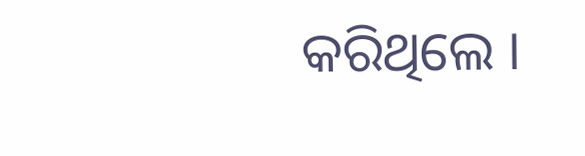କରିଥିଲେ ।